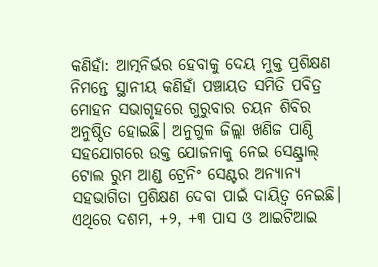କଣିହାଁ: ଆତ୍ମନିର୍ଭର ହେବାକୁ ଦେୟ ମୁକ୍ତ ପ୍ରଶିକ୍ଷଣ ନିମନ୍ତେ ସ୍ଥାନୀୟ କଣିହାଁ ପଞ୍ଚାୟତ ସମିତି ପବିତ୍ର ମୋହନ ସଭାଗୃହରେ ଗୁରୁବାର ଚୟନ ଶିବିର ଅନୁଷ୍ଠିତ ହୋଇଛି। ଅନୁଗୁଳ ଜିଲ୍ଲା ଖଣିଜ ପାଣ୍ଠି ସହଯୋଗରେ ଉକ୍ତ ଯୋଜନାକୁ ନେଇ ସେଣ୍ଟ୍ରାଲ୍ ଟୋଲ ରୁମ ଆଣ୍ଡ ଟ୍ରେନିଂ ସେଣ୍ଟର ଅନ୍ୟାନ୍ୟ ସହଭାଗିତା ପ୍ରଶିକ୍ଷଣ ଦେବା ପାଇଁ ଦାୟିତ୍ଵ ନେଇଛି। ଏଥିରେ ଦଶମ, +୨, +୩ ପାସ ଓ ଆଇଟିଆଇ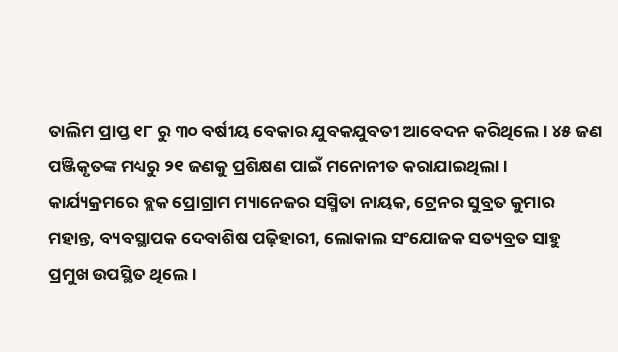ତାଲିମ ପ୍ରାପ୍ତ ୧୮ ରୁ ୩୦ ବର୍ଷୀୟ ବେକାର ଯୁବକଯୁବତୀ ଆବେଦନ କରିଥିଲେ। ୪୫ ଜଣ ପଞ୍ଜିକୃତଙ୍କ ମଧ୍ୟରୁ ୨୧ ଜଣକୁ ପ୍ରଶିକ୍ଷଣ ପାଇଁ ମନୋନୀତ କରାଯାଇଥିଲା।
କାର୍ଯ୍ୟକ୍ରମରେ ବ୍ଲକ ପ୍ରୋଗ୍ରାମ ମ୍ୟାନେଜର ସସ୍ମିତା ନାୟକ, ଟ୍ରେନର ସୁବ୍ରତ କୁମାର ମହାନ୍ତ, ବ୍ୟବସ୍ଥାପକ ଦେବାଶିଷ ପଢ଼ିହାରୀ, ଲୋକାଲ ସଂଯୋଜକ ସତ୍ୟବ୍ରତ ସାହୁ ପ୍ରମୁଖ ଉପସ୍ଥିତ ଥିଲେ।